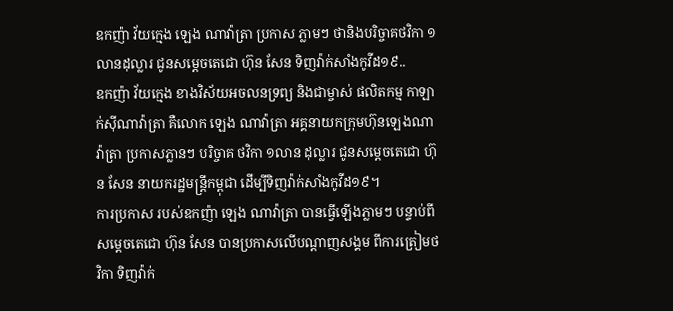ឧកញ៉ា វ័យក្មេង ឡេង ណាវ៉ាត្រា ប្រកាស ភ្លាមៗ ថានិងបរិច្ចាគថវិកា ១លានដុល្លារ ជូនសម្តេចតេជោ ហ៊ុន សែន ទិញវ៉ាក់សាំងកូវីដ១៩..
ឧកញ៉ា វ័យក្មេង ខាងវិស័យអចលនទ្រព្យ និងជាម្ចាស់ ផលិតកម្ម កាឡាក់ស៊ីណាវ៉ាត្រា គឺលោក ឡេង ណាវ៉ាត្រា អគ្គនាយកក្រុមហ៊ុនឡេងណាវ៉ាត្រា ប្រកាសភ្លានៗ បរិច្ចាគ ថវិកា ១លាន ដុល្លារ ជូនសម្តេចតេជោ ហ៊ុន សែន នាយករដ្ឋមន្ត្រីកម្ពុជា ដើម្បីទិញវ៉ាក់សាំងកូវីដ១៩។
ការប្រកាស របស់ឧកញ៉ា ឡេង ណាវ៉ាត្រា បានធ្វើឡើងភ្លាមៗ បន្ទាប់ពី សម្តេចតេជោ ហ៊ុន សែន បានប្រកាសលើបណ្តាញសង្គម ពីការត្រៀមថវិកា ទិញវ៉ាក់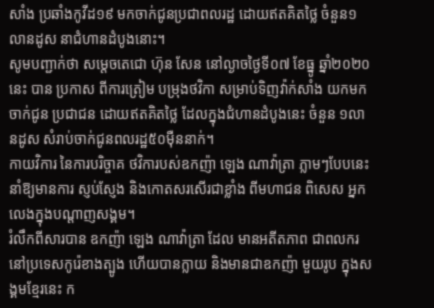សាំង ប្រឆាំងកូវីដ១៩ មកចាក់ជូនប្រជាពលរដ្ឋ ដោយឥតគិតថ្លៃ ចំនួន១លានដូស នាជំហានដំបូងនោះ។
សូមបញ្ជាក់ថា សម្តេចតេជោ ហ៊ុន សែន នៅល្ងាចថ្ងៃទី០៧ ខែធ្នូ ឆ្នាំ២០២០នេះ បាន ប្រកាស ពីការត្រៀម បម្រុងថវិកា សម្រាប់ទិញវ៉ាក់សាំង យកមកចាក់ជូន ប្រជាជន ដោយឥតគិតថ្លៃ ដែលក្នុងជំហានដំបូងនេះ ចំនួន ១លានដូស សំរាប់ចាក់ជូនពលរដ្ឋ៥០ម៉ឺននាក់។
កាយវិការ នៃការបរិច្ចាគ ថវិការបស់ឧកញ៉ា ឡេង ណាវ៉ាត្រា ភ្លាមៗបែបនេះ នាំឱ្យមានការ ស្ញប់ស្ញែង និងកោតសរសើរជាខ្លាំង ពីមហាជន ពិសេស អ្នកលេងក្នុងបណ្តាញសង្គម។
រំលឹកពីសារបាន ឧកញ៉ា ឡេង ណាវ៉ាត្រា ដែល មានអតីតភាព ជាពលករនៅប្រទេសកូរ៉េខាងត្បូង ហើយបានក្លាយ និងមានជាឧកញ៉ា មួយរូប ក្នុងសង្គមខ្មែរនេះ ក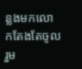ន្លងមកលោកតែងតែចូលរួម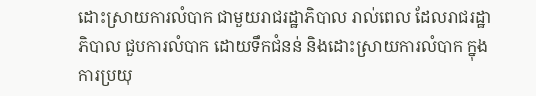ដោះស្រាយការលំបាក ជាមួយរាជរដ្ឋាភិបាល រាល់ពេល ដែលរាជរដ្ឋាភិបាល ជួបការលំបាក ដោយទឹកជំនន់ និងដោះស្រាយការលំបាក ក្នុងការប្រយុ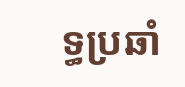ទ្ធប្រឆាំ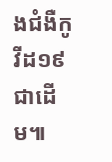ងជំងឺកូវីដ១៩ជាដើម៕